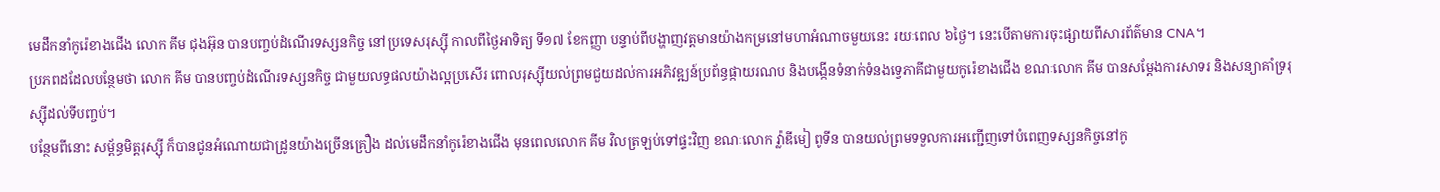មេដឹកនាំកូរ៉េខាងជើង លោក គីម ជុងអ៊ុន បានបញ្ចប់ដំណើរទស្សនកិច្ច នៅប្រទេសរុស្ស៊ី កាលពីថ្ងៃអាទិត្យ ទី១៧ ខែកញ្ញា បន្ទាប់ពីបង្ហាញវត្តមានយ៉ាងកម្រនៅមហាអំណាចមួយនេះ រយៈពេល ៦ថ្ងៃ។ នេះបើតាមការចុះផ្សាយពីសារព័ត៌មាន CNA។
ប្រភពដដែលបន្ថែមថា លោក គីម បានបញ្ចប់ដំណើរទស្សនកិច្ច ជាមួយលទ្ធផលយ៉ាងល្អប្រសើរ ពោលរុស្ស៊ីយល់ព្រមជួយដល់ការអភិវឌ្ឍន៍ប្រព័ន្ធផ្កាយរណប និងបង្កើនទំនាក់ទំនងទ្វេភាគីជាមួយកូរ៉េខាងជើង ខណៈលោក គីម បានសម្ដែងការសាទរ និងសន្យាគាំទ្ររុស្ស៊ីដល់ទីបញ្ចប់។
បន្ថែមពីនោះ សម្ព័ន្ធមិត្តរុស្ស៊ី ក៏បានជូនអំណោយជាដ្រូនយ៉ាងច្រើនគ្រឿង ដល់មេដឹកនាំកូរ៉េខាងជើង មុនពេលលោក គីម វិលត្រឡប់ទៅផ្ទះវិញ ខណៈលោក វ៉្លាឌីមៀ ពូទីន បានយល់ព្រមទទួលការអញ្ជើញទៅបំពេញទស្សនកិច្ចនៅកូ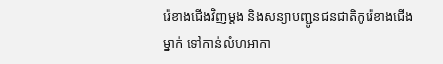រ៉េខាងជើងវិញម្ដង និងសន្យាបញ្ជូនជនជាតិកូរ៉េខាងជើងម្នាក់ ទៅកាន់លំហអាកា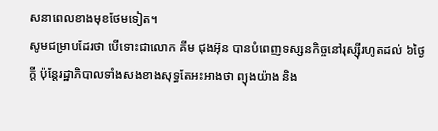សនាពេលខាងមុខថែមទៀត។
សូមជម្រាបដែរថា បើទោះជាលោក គីម ជុងអ៊ុន បានបំពេញទស្សនកិច្ចនៅរុស្ស៊ីរហូតដល់ ៦ថ្ងៃក្ដី ប៉ុន្តែរដ្ឋាភិបាលទាំងសងខាងសុទ្ធតែអះអាងថា ព្យុងយ៉ាង និង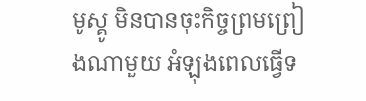មូស្គូ មិនបានចុះកិច្ចព្រមព្រៀងណាមួយ អំឡុងពេលធ្វើទ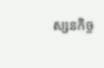ស្សនកិច្ច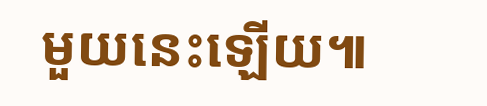មួយនេះឡើយ៕